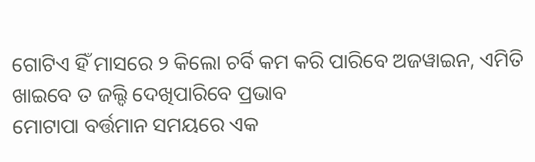ଗୋଟିଏ ହିଁ ମାସରେ ୨ କିଲୋ ଚର୍ବି କମ କରି ପାରିବେ ଅଜୱାଇନ, ଏମିତି ଖାଇବେ ତ ଜଲ୍ଦି ଦେଖିପାରିବେ ପ୍ରଭାବ
ମୋଟାପା ବର୍ତ୍ତମାନ ସମୟରେ ଏକ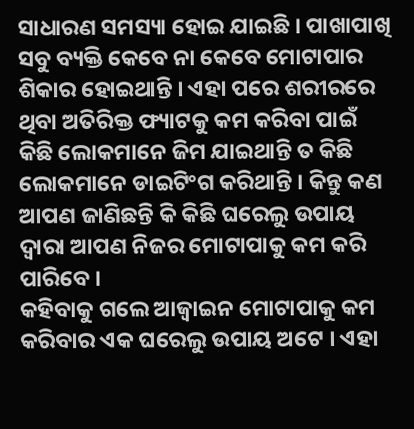ସାଧାରଣ ସମସ୍ୟା ହୋଇ ଯାଇଛି । ପାଖାପାଖି ସବୁ ବ୍ୟକ୍ତି କେବେ ନା କେବେ ମୋଟାପାର ଶିକାର ହୋଇଥାନ୍ତି । ଏହା ପରେ ଶରୀରରେ ଥିବା ଅତିରିକ୍ତ ଫ୍ୟାଟକୁ କମ କରିବା ପାଇଁ କିଛି ଲୋକମାନେ ଜିମ ଯାଇଥାନ୍ତି ତ କିଛି ଲୋକମାନେ ଡାଇଟିଂଗ କରିଥାନ୍ତି । କିନ୍ତୁ କଣ ଆପଣ ଜାଣିଛନ୍ତି କି କିଛି ଘରେଲୁ ଉପାୟ ଦ୍ଵାରା ଆପଣ ନିଜର ମୋଟାପାକୁ କମ କରି ପାରିବେ ।
କହିବାକୁ ଗଲେ ଆଜ୍ଵାଇନ ମୋଟାପାକୁ କମ କରିବାର ଏକ ଘରେଲୁ ଉପାୟ ଅଟେ । ଏହା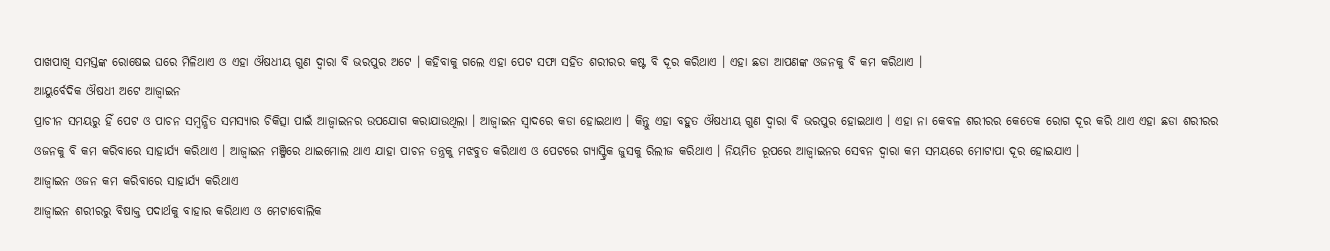ପାଖପାଖି ସମସ୍ତଙ୍କ ରୋଷେଇ ଘରେ ମିଳିଥାଏ ଓ ଏହା ଔଷଧୀୟ ଗୁଣ ଦ୍ଵାରା ବି ଭରପୁର ଅଟେ । କହିବାକୁ ଗଲେ ଏହା ପେଟ ସଫା ସହିତ ଶରୀରର କଷ୍ଟ ବି ଦୂର କରିଥାଏ । ଏହା ଛଡା ଆପଣଙ୍କ ଓଜନକୁ ବି କମ କରିଥାଏ ।
ଆୟୁର୍ବେଦିକ ଔଷଧୀ ଅଟେ ଆଜ୍ଵାଇନ
ପ୍ରାଚୀନ ସମୟରୁ ହିଁ ପେଟ ଓ ପାଚନ ସମ୍ବନ୍ଧିତ ସମସ୍ୟାର ଚିକିତ୍ସା ପାଇଁ ଆଜ୍ଵାଇନର ଉପଯୋଗ କରାଯାଉଥିଲା । ଆଜ୍ଵାଇନ ସ୍ଵାଦରେ କଡା ହୋଇଥାଏ । କିନ୍ତୁ ଏହା ବହୁତ ଔଷଧୀୟ ଗୁଣ ଦ୍ଵାରା ବି ଭରପୁର ହୋଇଥାଏ । ଏହା ନା କେବଳ ଶରୀରର କେତେକ ରୋଗ ଦୂର କରି ଥାଏ ଏହା ଛଡା ଶରୀରର ଓଜନକୁ ବି କମ କରିବାରେ ସାହାର୍ଯ୍ୟ କରିଥାଏ । ଆଜ୍ଵାଇନ ମଞ୍ଜିରେ ଥାଇମୋଲ ଥାଏ ଯାହା ପାଚନ ତନ୍ତ୍ରକୁ ମଝବୁତ କରିଥାଏ ଓ ପେଟରେ ଗ୍ୟାସ୍ଟ୍ରିକ ଜୁସକୁ ରିଲୀଜ କରିଥାଏ । ନିୟମିତ ରୂପରେ ଆଜ୍ଵାଇନର ସେବନ ଦ୍ଵାରା କମ ସମୟରେ ମୋଟାପା ଦୂର ହୋଇଯାଏ ।
ଆଜ୍ଵାଇନ ଓଜନ କମ କରିବାରେ ସାହାର୍ଯ୍ୟ କରିଥାଏ
ଆଜ୍ଵାଇନ ଶରୀରରୁ ବିଷାକ୍ତ ପଦାର୍ଥକୁ ବାହାର କରିଥାଏ ଓ ମେଟାବୋଲିକ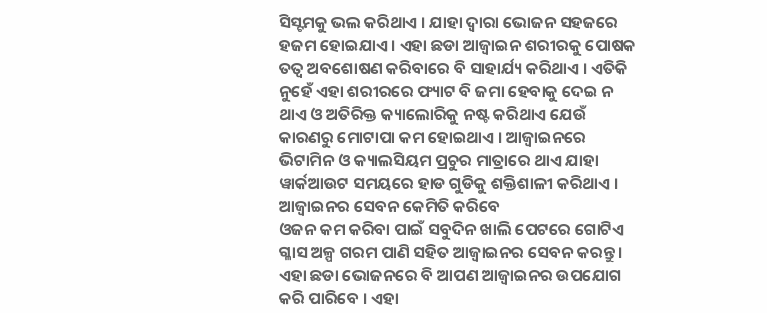ସିସ୍ଟମକୁ ଭଲ କରିଥାଏ । ଯାହା ଦ୍ଵାରା ଭୋଜନ ସହଜରେ ହଜମ ହୋଇଯାଏ । ଏହା ଛଡା ଆଜ୍ଵାଇନ ଶରୀରକୁ ପୋଷକ ତତ୍ଵ ଅବଶୋଷଣ କରିବାରେ ବି ସାହାର୍ଯ୍ୟ କରିଥାଏ । ଏତିକି ନୁହେଁ ଏହା ଶରୀରରେ ଫ୍ୟାଟ ବି ଜମା ହେବାକୁ ଦେଇ ନ ଥାଏ ଓ ଅତିରିକ୍ତ କ୍ୟାଲୋରିକୁ ନଷ୍ଟ କରିଥାଏ ଯେଉଁ କାରଣରୁ ମୋଟାପା କମ ହୋଇଥାଏ । ଆଜ୍ଵାଇନରେ ଭିଟାମିନ ଓ କ୍ୟାଲସିୟମ ପ୍ରଚୁର ମାତ୍ରାରେ ଥାଏ ଯାହା ୱାର୍କଆଉଟ ସମୟରେ ହାଡ ଗୁଡିକୁ ଶକ୍ତିଶାଳୀ କରିଥାଏ ।
ଆଜ୍ଵାଇନର ସେବନ କେମିତି କରିବେ
ଓଜନ କମ କରିବା ପାଇଁ ସବୁଦିନ ଖାଲି ପେଟରେ ଗୋଟିଏ ଗ୍ଳାସ ଅଳ୍ପ ଗରମ ପାଣି ସହିତ ଆଜ୍ଵାଇନର ସେବନ କରନ୍ତୁ । ଏହା ଛଡା ଭୋଜନରେ ବି ଆପଣ ଆଜ୍ଵାଇନର ଉପଯୋଗ କରି ପାରିବେ । ଏହା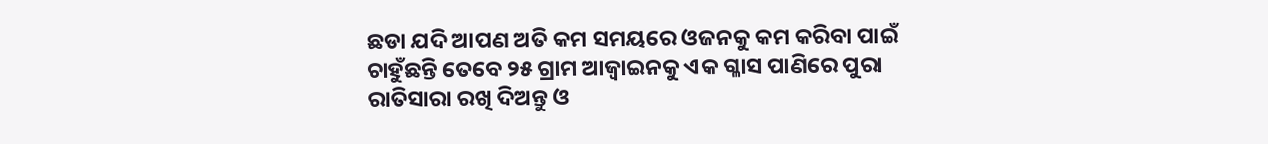ଛଡା ଯଦି ଆପଣ ଅତି କମ ସମୟରେ ଓଜନକୁ କମ କରିବା ପାଇଁ ଚାହୁଁଛନ୍ତି ତେବେ ୨୫ ଗ୍ରାମ ଆଜ୍ଵାଇନକୁ ଏକ ଗ୍ଳାସ ପାଣିରେ ପୁରା ରାତିସାରା ରଖି ଦିଅନ୍ତୁ ଓ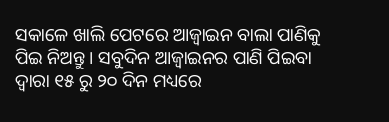ସକାଳେ ଖାଲି ପେଟରେ ଆଜ୍ଵାଇନ ବାଲା ପାଣିକୁ ପିଇ ନିଅନ୍ତୁ । ସବୁଦିନ ଆଜ୍ଵାଇନର ପାଣି ପିଇବା ଦ୍ଵାରା ୧୫ ରୁ ୨୦ ଦିନ ମଧ୍ୟରେ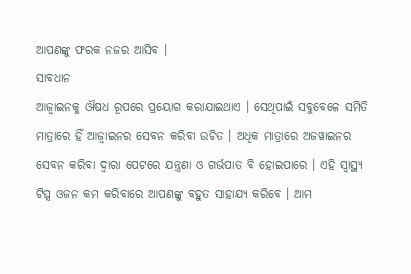ଆପଣଙ୍କୁ ଫରକ ନଜର ଆସିବ ।
ସାବଧାନ
ଆଜ୍ଵାଇନକୁ ଔଷଧ ରୂପରେ ପ୍ରୟୋଗ କରାଯାଇଥାଏ । ସେଥିପାଇଁ ସବୁବେଳେ ସମିତି ମାତ୍ରାରେ ହିଁ ଆଜ୍ଵାଇନର ସେବନ କରିବା ଉଚିତ । ଅଧିକ ମାତ୍ରାରେ ଅଜୱାଇନର ସେବନ କରିବା ଦ୍ଵାରା ପେଟରେ ଯନ୍ତ୍ରଣା ଓ ଗର୍ଭପାତ ବି ହୋଇପାରେ । ଏହି ସ୍ୱାସ୍ଥ୍ୟ ଟିପ୍ସ ଓଜନ କମ କରିବାରେ ଆପଣଙ୍କୁ ବହୁତ ସାହାଯ୍ୟ କରିବେ । ଆମ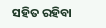ସହିତ ରହିବା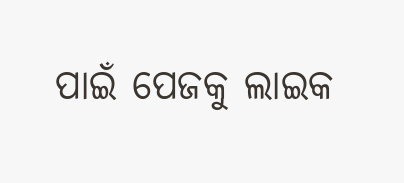ପାଇଁ ପେଜକୁ ଲାଇକ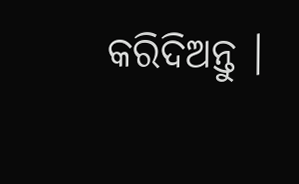କରିଦିଅନ୍ତୁ ।